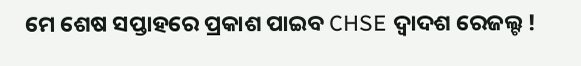ମେ ଶେଷ ସପ୍ତାହରେ ପ୍ରକାଶ ପାଇବ CHSE ଦ୍ୱାଦଶ ରେଜଲ୍ଟ !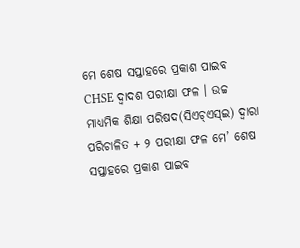ମେ ଶେଷ ସପ୍ତାହରେ ପ୍ରକାଶ ପାଇବ CHSE ଦ୍ୱାଦଶ ପରୀକ୍ଷା ଫଳ । ଉଚ୍ଚ ମାଧ୍ୟମିକ ଶିକ୍ଷା ପରିଷଦ(ସିଏଚ୍‌ଏସ୍‌ଇ) ଦ୍ବାରା ପରିଚାଳିତ + ୨ ପରୀକ୍ଷା ଫଳ ମେ’ ଶେଷ ସପ୍ତାହରେ ପ୍ରକାଶ ପାଇବ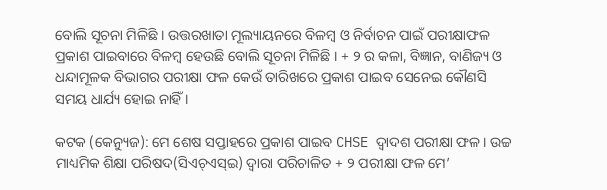ବୋଲି ସୂଚନା ମିଳିଛି । ଉତ୍ତରଖାତା ମୂଲ୍ୟାୟନରେ ବିଳମ୍ବ ଓ ନିର୍ବାଚନ ପାଇଁ ପରୀକ୍ଷାଫଳ ପ୍ରକାଶ ପାଇବାରେ ବିଳମ୍ବ ହେଉଛି ବୋଲି ସୂଚନା ମିଳିଛି । + ୨ ର କଳା, ବିଜ୍ଞାନ, ବାଣିଜ୍ୟ ଓ ଧନ୍ଦାମୂଳକ ବିଭାଗର ପରୀକ୍ଷା ଫଳ କେଉଁ ତାରିଖରେ ପ୍ରକାଶ ପାଇବ ସେନେଇ କୌଣସି ସମୟ ଧାର୍ଯ୍ୟ ହୋଇ ନାହିଁ ।

କଟକ (କେନ୍ୟୁଜ): ମେ ଶେଷ ସପ୍ତାହରେ ପ୍ରକାଶ ପାଇବ CHSE ଦ୍ୱାଦଶ ପରୀକ୍ଷା ଫଳ । ଉଚ୍ଚ ମାଧ୍ୟମିକ ଶିକ୍ଷା ପରିଷଦ(ସିଏଚ୍‌ଏସ୍‌ଇ) ଦ୍ବାରା ପରିଚାଳିତ + ୨ ପରୀକ୍ଷା ଫଳ ମେ’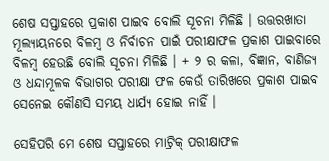ଶେଷ ସପ୍ତାହରେ ପ୍ରକାଶ ପାଇବ ବୋଲି ସୂଚନା ମିଳିଛି । ଉତ୍ତରଖାତା ମୂଲ୍ୟାୟନରେ ବିଳମ୍ବ ଓ ନିର୍ବାଚନ ପାଇଁ ପରୀକ୍ଷାଫଳ ପ୍ରକାଶ ପାଇବାରେ ବିଳମ୍ବ ହେଉଛି ବୋଲି ସୂଚନା ମିଳିଛି । + ୨ ର କଳା, ବିଜ୍ଞାନ, ବାଣିଜ୍ୟ ଓ ଧନ୍ଦାମୂଳକ ବିଭାଗର ପରୀକ୍ଷା ଫଳ କେଉଁ ତାରିଖରେ ପ୍ରକାଶ ପାଇବ ସେନେଇ କୌଣସି ସମୟ ଧାର୍ଯ୍ୟ ହୋଇ ନାହିଁ ।

ସେହିପରି ମେ ଶେଷ ସପ୍ତାହରେ ମାଟ୍ରିକ୍ ପରୀକ୍ଷାଫଳ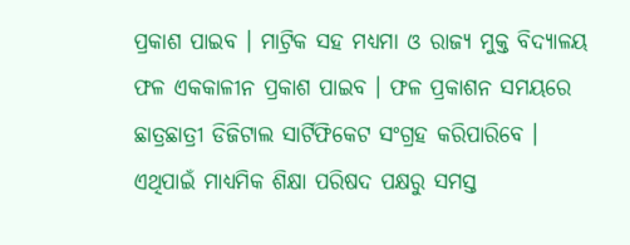ପ୍ରକାଶ ପାଇବ । ମାଟ୍ରିକ ସହ ମଧ୍ୟମା ଓ ରାଜ୍ୟ ମୁକ୍ତ ବିଦ୍ୟାଳୟ ଫଳ ଏକକାଳୀନ ପ୍ରକାଶ ପାଇବ । ଫଳ ପ୍ରକାଶନ ସମୟରେ ଛାତ୍ରଛାତ୍ରୀ ଡିଜିଟାଲ ସାର୍ଟିଫିକେଟ ସଂଗ୍ରହ କରିପାରିବେ । ଏଥିପାଇଁ ମାଧ୍ୟମିକ ଶିକ୍ଷା ପରିଷଦ ପକ୍ଷରୁ ସମସ୍ତ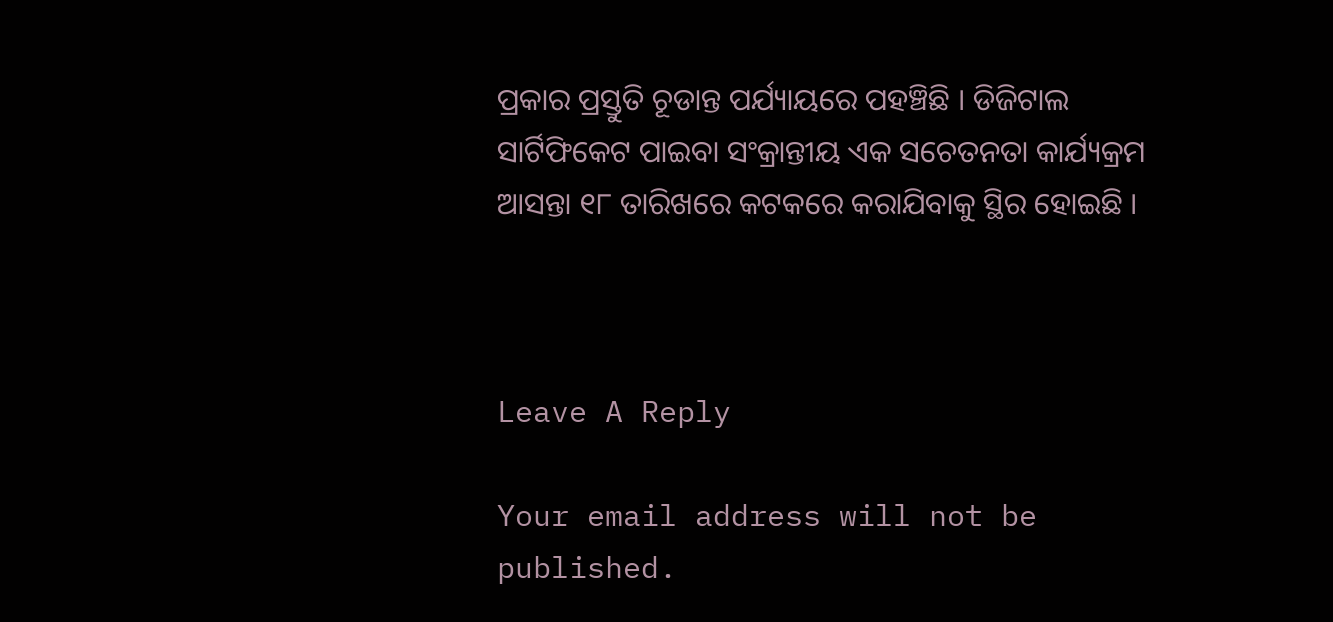ପ୍ରକାର ପ୍ରସ୍ତୁତି ଚୂଡାନ୍ତ ପର୍ଯ୍ୟାୟରେ ପହଞ୍ଚିଛି । ଡିଜିଟାଲ ସାର୍ଟିଫିକେଟ ପାଇବା ସଂକ୍ରାନ୍ତୀୟ ଏକ ସଚେତନତା କାର୍ଯ୍ୟକ୍ରମ ଆସନ୍ତା ୧୮ ତାରିଖରେ କଟକରେ କରାଯିବାକୁ ସ୍ଥିର ହୋଇଛି ।



Leave A Reply

Your email address will not be published.